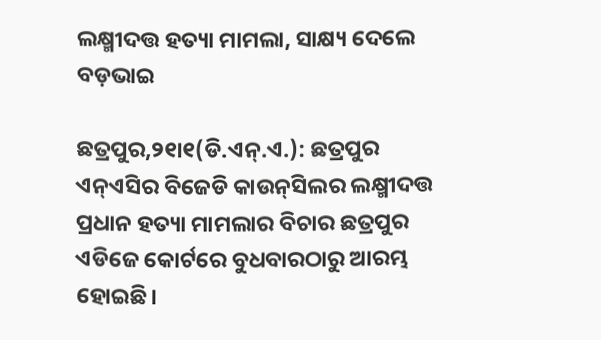ଲକ୍ଷ୍ମୀଦତ୍ତ ହତ୍ୟା ମାମଲା, ସାକ୍ଷ୍ୟ ଦେଲେ ବଡ଼ଭାଇ

ଛତ୍ରପୁର,୨୧ା୧(ଡି.ଏନ୍‌.ଏ.): ଛତ୍ରପୁର ଏନ୍‌ଏସିର ବିଜେଡି କାଉନ୍‌ସିଲର ଲକ୍ଷ୍ମୀଦତ୍ତ ପ୍ରଧାନ ହତ୍ୟା ମାମଲାର ବିଚାର ଛତ୍ରପୁର ଏଡିଜେ କୋର୍ଟରେ ବୁଧବାରଠାରୁ ଆରମ୍ଭ ହୋଇଛି।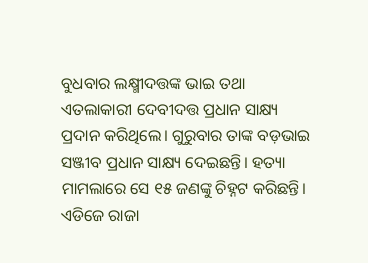ବୁଧବାର ଲକ୍ଷ୍ମୀଦତ୍ତଙ୍କ ଭାଇ ତଥା ଏତଲାକାରୀ ଦେବୀଦତ୍ତ ପ୍ରଧାନ ସାକ୍ଷ୍ୟ ପ୍ରଦାନ କରିଥିଲେ। ଗୁରୁବାର ତାଙ୍କ ବଡ଼ଭାଇ ସଞ୍ଜୀବ ପ୍ରଧାନ ସାକ୍ଷ୍ୟ ଦେଇଛନ୍ତି। ହତ୍ୟା ମାମଲାରେ ସେ ୧୫ ଜଣଙ୍କୁ ଚିହ୍ନଟ କରିଛନ୍ତି। ଏଡିଜେ ରାଜା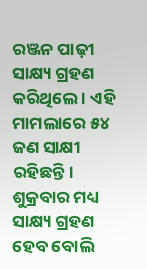ରଞ୍ଜନ ପାଢ଼ୀ ସାକ୍ଷ୍ୟ ଗ୍ରହଣ କରିଥିଲେ । ଏହି ମାମଲାରେ ୫୪ ଜଣ ସାକ୍ଷୀ ରହିଛନ୍ତି। ଶୁକ୍ରବାର ମଧ୍ୟ ସାକ୍ଷ୍ୟ ଗ୍ରହଣ ହେବ ବୋଲି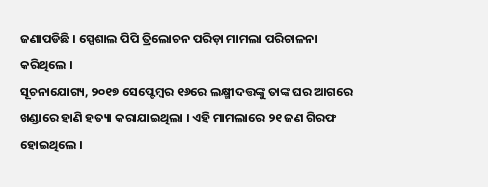ଜଣାପଡିଛି । ସ୍ପେଶାଲ ପିପି ତ୍ରିଲୋଚନ ପରିଡ଼ା ମାମଲା ପରିଚାଳନା କରିଥିଲେ ।
ସୂଚନାଯୋଗ୍ୟ, ୨୦୧୭ ସେପ୍ଟେମ୍ବର ୧୬ରେ ଲକ୍ଷ୍ମୀଦତ୍ତଙ୍କୁ ତାଙ୍କ ଘର ଆଗରେ ଖଣ୍ଡାରେ ହାଣି ହତ୍ୟା କରାଯାଇଥିଲା । ଏହି ମାମଲାରେ ୨୧ ଜଣ ଗିରଫ ହୋଇଥିଲେ ।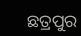ଛତ୍ରପୁର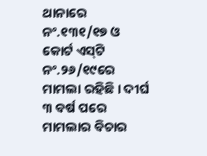ଥାନାରେ ନଂ.୧୩୧/୧୭ ଓ କୋର୍ଟ ଏସ୍‌ଟି ନଂ.୨୬/୧୯ରେ ମାମଲା ରହିଛି । ଦୀର୍ଘ ୩ ବର୍ଷ ପରେ ମାମଲାର ବିଚାର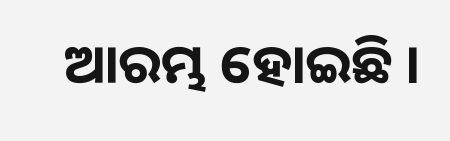ଆରମ୍ଭ ହୋଇଛି ।